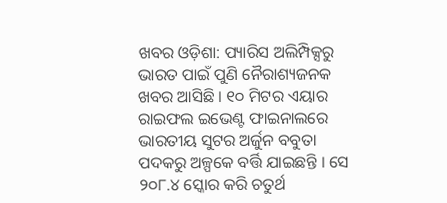ଖବର ଓଡ଼ିଶା: ପ୍ୟାରିସ ଅଲିମ୍ପିକ୍ସରୁ ଭାରତ ପାଇଁ ପୁଣି ନୈରାଶ୍ୟଜନକ ଖବର ଆସିଛି । ୧୦ ମିଟର ଏୟାର ରାଇଫଲ ଇଭେଣ୍ଟ ଫାଇନାଲରେ ଭାରତୀୟ ସୁଟର ଅର୍ଜୁନ ବବୁତା ପଦକରୁ ଅଳ୍ପକେ ବର୍ତ୍ତି ଯାଇଛନ୍ତି । ସେ ୨୦୮.୪ ସ୍କୋର କରି ଚତୁର୍ଥ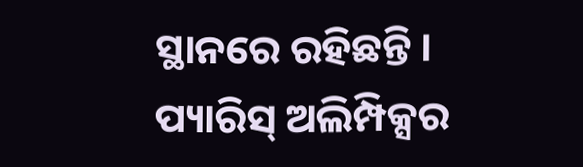ସ୍ଥାନରେ ରହିଛନ୍ତି ।
ପ୍ୟାରିସ୍ ଅଲିମ୍ପିକ୍ସର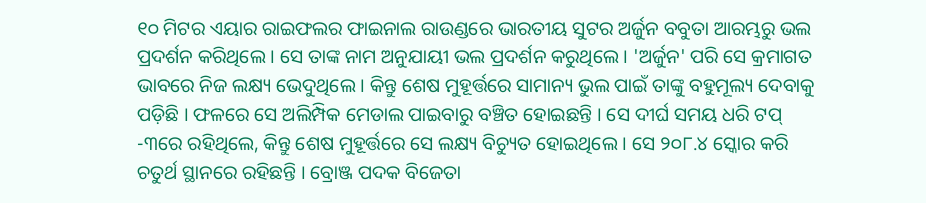୧୦ ମିଟର ଏୟାର ରାଇଫଲର ଫାଇନାଲ ରାଉଣ୍ଡରେ ଭାରତୀୟ ସୁଟର ଅର୍ଜୁନ ବବୁତା ଆରମ୍ଭରୁ ଭଲ ପ୍ରଦର୍ଶନ କରିଥିଲେ । ସେ ତାଙ୍କ ନାମ ଅନୁଯାୟୀ ଭଲ ପ୍ରଦର୍ଶନ କରୁଥିଲେ । 'ଅର୍ଜୁନ' ପରି ସେ କ୍ରମାଗତ ଭାବରେ ନିଜ ଲକ୍ଷ୍ୟ ଭେଦୁଥିଲେ । କିନ୍ତୁ ଶେଷ ମୁହୂର୍ତ୍ତରେ ସାମାନ୍ୟ ଭୁଲ ପାଇଁ ତାଙ୍କୁ ବହୁମୂଲ୍ୟ ଦେବାକୁ ପଡ଼ିଛି । ଫଳରେ ସେ ଅଲିମ୍ପିକ ମେଡାଲ ପାଇବାରୁ ବଞ୍ଚିତ ହୋଇଛନ୍ତି । ସେ ଦୀର୍ଘ ସମୟ ଧରି ଟପ୍ -୩ରେ ରହିଥିଲେ, କିନ୍ତୁ ଶେଷ ମୁହୂର୍ତ୍ତରେ ସେ ଲକ୍ଷ୍ୟ ବିଚ୍ୟୁତ ହୋଇଥିଲେ । ସେ ୨୦୮.୪ ସ୍କୋର କରି ଚତୁର୍ଥ ସ୍ଥାନରେ ରହିଛନ୍ତି । ବ୍ରୋଞ୍ଜ ପଦକ ବିଜେତା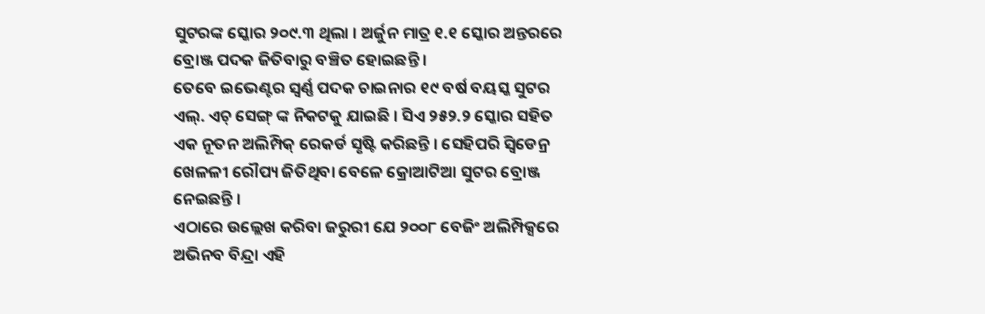ସୁଟରଙ୍କ ସ୍କୋର ୨୦୯.୩ ଥିଲା । ଅର୍ଜୁନ ମାତ୍ର ୧.୧ ସ୍କୋର ଅନ୍ତରରେ ବ୍ରୋଞ୍ଜ ପଦକ ଜିତିବାରୁ ବଞ୍ଚିତ ହୋଇଛନ୍ତି ।
ତେବେ ଇଭେଣ୍ଟର ସ୍ୱର୍ଣ୍ଣ ପଦକ ଚାଇନାର ୧୯ ବର୍ଷ ବୟସ୍କ ସୁଟର ଏଲ୍. ଏଚ୍ ସେଙ୍ଗ୍ ଙ୍କ ନିକଟକୁ ଯାଇଛି । ସିଏ ୨୫୨.୨ ସ୍କୋର ସହିତ ଏକ ନୂତନ ଅଲିମ୍ପିକ୍ ରେକର୍ଡ ସୃଷ୍ଟି କରିଛନ୍ତି । ସେହିପରି ସ୍ୱିଡେନ୍ର ଖେଳଳୀ ରୌପ୍ୟ ଜିତିଥିବା ବେଳେ କ୍ରୋଆଟିଆ ସୁଟର ବ୍ରୋଞ୍ଜ ନେଇଛନ୍ତି ।
ଏଠାରେ ଉଲ୍ଲେଖ କରିବା ଜରୁରୀ ଯେ ୨୦୦୮ ବେଜିଂ ଅଲିମ୍ପିକ୍ସରେ ଅଭିନବ ବିନ୍ଦ୍ରା ଏହି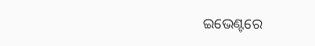ଇଭେଣ୍ଟରେ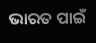ଭାରତ ପାଇଁ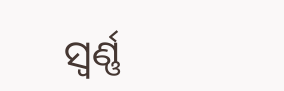ସ୍ୱର୍ଣ୍ଣ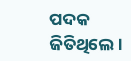ପଦକ ଜିତିଥିଲେ ।